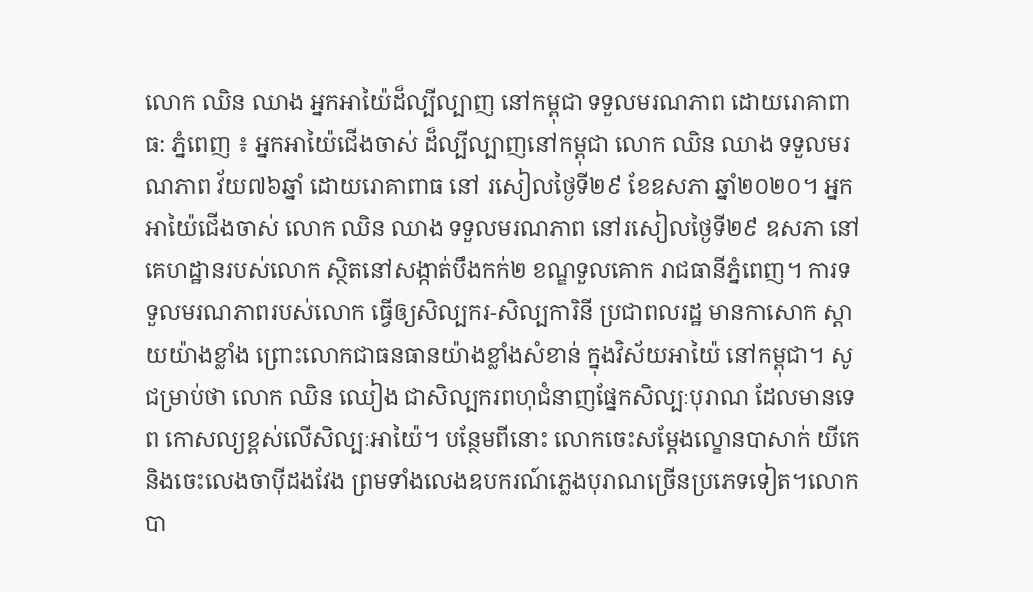លោក ឈិន ឈាង អ្នកអាយ៉ៃដ៏ល្បីល្បាញ នៅកម្ពុជា ទទួលមរណភាព ដោយរោគាពាធ: ភ្នំពេញ ៖ អ្នកអាយ៉ៃជើងចាស់ ដ៏ល្បីល្បាញនៅកម្ពុជា លោក ឈិន ឈាង ទទួលមរណភាព វ័យ៧៦ឆ្នាំ ដោយរោគាពាធ នៅ រសៀលថ្ងៃទី២៩ ខែឧសភា ឆ្នាំ២០២០។ អ្នកអាយ៉ៃជើងចាស់ លោក ឈិន ឈាង ទទួលមរណភាព នៅរសៀលថ្ងៃទី២៩ ឧសភា នៅគេហដ្ឋានរបស់លោក ស្ថិតនៅសង្កាត់បឹងកក់២ ខណ្ឌទួលគោក រាជធានីភ្នំពេញ។ ការទទួលមរណភាពរបស់លោក ធ្វើឲ្យសិល្បករ-សិល្បការិនី ប្រជាពលរដ្ឋ មានកាសោក ស្តាយយ៉ាងខ្លាំង ព្រោះលោកជាធនធានយ៉ាងខ្លាំងសំខាន់ ក្នុងវិស័យអាយ៉ៃ នៅកម្ពុជា។ សូជម្រាប់ថា លោក ឈិន ឈៀង ជាសិល្បករពហុជំនាញផ្នែកសិល្បៈបុរាណ ដែលមានទេព កោសល្យខ្ពស់លើសិល្បៈអាយ៉ៃ។ បន្ថែមពីនោះ លោកចេះសម្ដែងល្ខោនបាសាក់ យីកេ និងចេះលេងចាប៉ីដងវែង ព្រមទាំងលេងឧបករណ៍ភ្លេងបុរាណច្រើនប្រភេទទៀត។លោក បា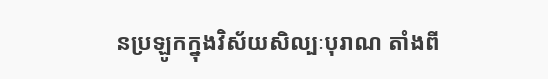នប្រឡូកក្នុងវិស័យសិល្បៈបុរាណ តាំងពី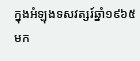ក្នុងអំឡុងទសវត្សរ៍ឆ្នាំ១៩៦៥ មក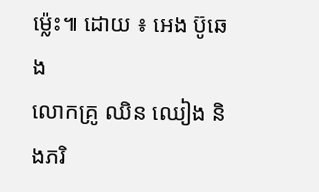ម្ល៉េះ៕ ដោយ ៖ អេង ប៊ូឆេង
លោកគ្រូ ឈិន ឈៀង និងភរិ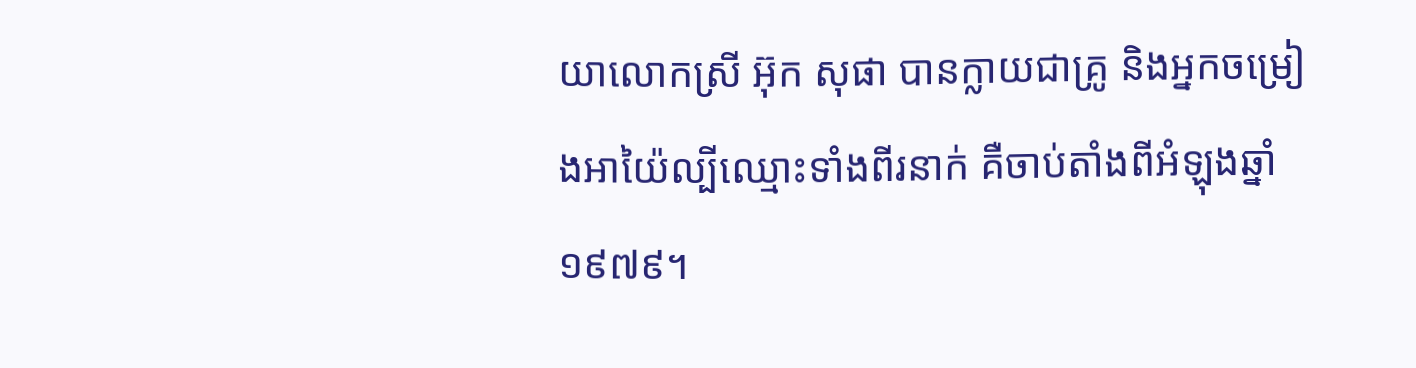យាលោកស្រី អ៊ុក សុផា បានក្លាយជាគ្រូ និងអ្នកចម្រៀងអាយ៉ៃល្បីឈ្មោះទាំងពីរនាក់ គឺចាប់តាំងពីអំឡុងឆ្នាំ១៩៧៩។